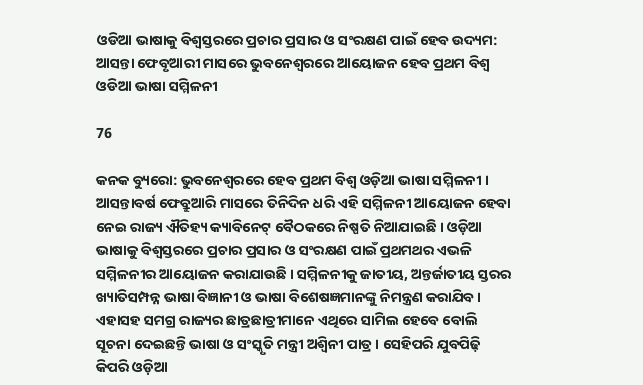ଓଡିଆ ଭାଷାକୁ ବିଶ୍ୱସ୍ତରରେ ପ୍ରଚାର ପ୍ରସାର ଓ ସଂରକ୍ଷଣ ପାଇଁ ହେବ ଉଦ୍ୟମ: ଆସନ୍ତା ଫେବୃଆରୀ ମାସରେ ଭୁବନେଶ୍ୱରରେ ଆୟୋଜନ ହେବ ପ୍ରଥମ ବିଶ୍ୱ ଓଡିଆ ଭାଷା ସମ୍ମିଳନୀ

76

କନକ ବ୍ୟୁରୋ: ଭୁବନେଶ୍ୱରରେ ହେବ ପ୍ରଥମ ବିଶ୍ୱ ଓଡ଼ିଆ ଭାଷା ସମ୍ମିଳନୀ । ଆସନ୍ତାବର୍ଷ ଫେବ୍ରୁଆରି ମାସରେ ତିନିଦିନ ଧରି ଏହି ସମ୍ମିଳନୀ ଆୟୋଜନ ହେବା ନେଇ ରାଜ୍ୟ ଐତିହ୍ୟ କ୍ୟାବିନେଟ୍ ବୈଠକରେ ନିଷ୍ପତି ନିଆଯାଇଛି । ଓଡ଼ିଆ ଭାଷାକୁ ବିଶ୍ୱସ୍ତରରେ ପ୍ରଚାର ପ୍ରସାର ଓ ସଂରକ୍ଷଣ ପାଇଁ ପ୍ରଥମଥର ଏଭଳି ସମ୍ମିଳନୀର ଆୟୋଜନ କରାଯାଉଛି । ସମ୍ମିଳନୀକୁ ଜାତୀୟ, ଅନ୍ତର୍ଜାତୀୟ ସ୍ତରର ଖ୍ୟାତିସମ୍ପନ୍ନ ଭାଷା ବିଜ୍ଞାନୀ ଓ ଭାଷା ବିଶେଷଜ୍ଞମାନଙ୍କୁ ନିମନ୍ତ୍ରଣ କରାଯିବ । ଏହାସହ ସମଗ୍ର ରାଜ୍ୟର ଛାତ୍ରଛାତ୍ରୀମାନେ ଏଥିରେ ସାମିଲ ହେବେ ବୋଲି ସୂଚନା ଦେଇଛନ୍ତି ଭାଷା ଓ ସଂସ୍କୃତି ମନ୍ତ୍ରୀ ଅଶ୍ୱିନୀ ପାତ୍ର । ସେହିପରି ଯୁବପିଢ଼ି କିପରି ଓଡ଼ିଆ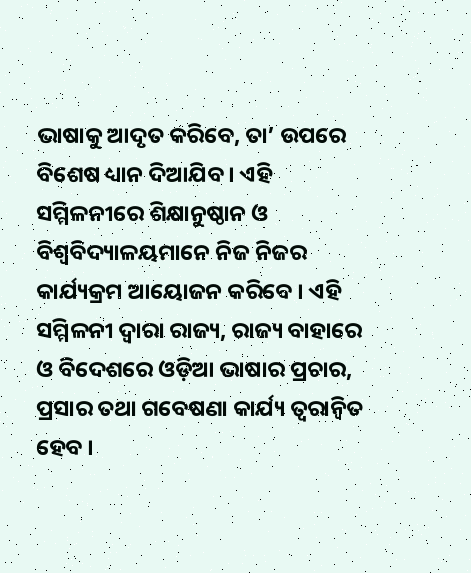ଭାଷାକୁ ଆଦୃତ କରିବେ, ତା’ ଉପରେ ବିଶେଷ ଧ୍ୟାନ ଦିଆଯିବ । ଏହି ସମ୍ମିଳନୀରେ ଶିକ୍ଷାନୁଷ୍ଠାନ ଓ ବିଶ୍ୱବିଦ୍ୟାଳୟମାନେ ନିଜ ନିଜର କାର୍ଯ୍ୟକ୍ରମ ଆୟୋଜନ କରିବେ । ଏହି ସମ୍ମିଳନୀ ଦ୍ୱାରା ରାଜ୍ୟ, ରାଜ୍ୟ ବାହାରେ ଓ ବିଦେଶରେ ଓଡ଼ିଆ ଭାଷାର ପ୍ରଚାର, ପ୍ରସାର ତଥା ଗବେଷଣା କାର୍ଯ୍ୟ ତ୍ୱରାନ୍ୱିତ ହେବ ।